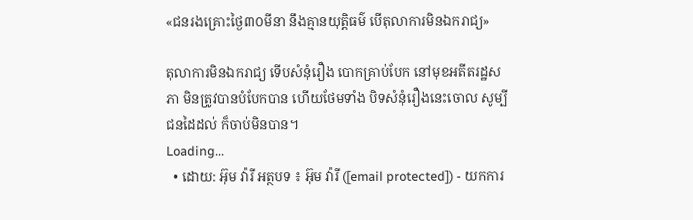«ជនរងគ្រោះថ្ងៃ៣០មីនា នឹងគ្មានយុត្តិធម៌ បើតុលាការមិនឯករាជ្យ»

តុលាការមិនឯករាជ្យ ទើបសំនុំរឿង បោកគ្រាប់បែក នៅមុខអតីតរដ្ឋសភា មិនត្រូវបានបំបែកបាន ហើយថែមទាំង បិទសំនុំរឿងនេះចោល សូម្បីជនដៃដល់ ក៏ចាប់មិនបាន។
Loading...
  • ដោយ: អ៊ុម វ៉ារី អត្ថបទ ៖ អ៊ុម វ៉ារី ([email protected]) - យកការ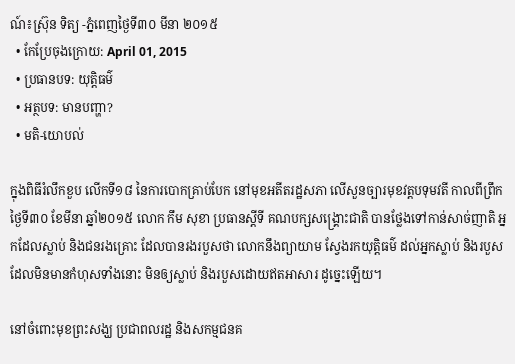ណ៍៖ស្រ៊ុន ទិត្យ -ភ្នំពេញថ្ងៃទី៣០ មីនា ២០១៥
  • កែប្រែចុងក្រោយ: April 01, 2015
  • ប្រធានបទ: យុត្តិធម៌
  • អត្ថបទ: មានបញ្ហា?
  • មតិ-យោបល់

ក្នុងពិធីរំលឹកខួប លើកទី១៨ នៃការបោកគ្រាប់បែក នៅមុខអតីតរដ្ឋសភា លើសួនច្បារមុខវត្តបទុមវតី កាលពីព្រឹក ថ្ងៃទី៣០ ខែមីនា ឆ្នាំ២០១៥ លោក កឹម សុខា ប្រធានស្តីទី គណបក្សសង្គ្រោះជាតិ បានថ្លែងទៅកាន់សាច់ញាតិ អ្នកដែលស្លាប់ និងជនរងគ្រោះ ដែលបានរងរបួសថា លោកនឹងព្យាយាម ស្វែងរកយុត្តិធម៌ ដល់អ្នកស្លាប់ និងរបួស ដែលមិនមានកំហុសទាំងនោះ មិនឲ្យស្លាប់ និងរបួសដោយឥតអាសារ ដូច្នេះឡើយ។

នៅចំពោះមុខព្រះសង្ឃ ប្រជាពលរដ្ឋ និងសកម្មជនគ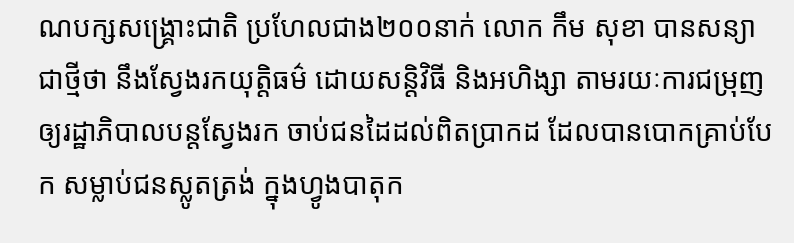ណបក្សសង្គ្រោះជាតិ ប្រហែលជាង២០០នាក់ លោក កឹម សុខា បានសន្យាជាថ្មីថា នឹងស្វែងរកយុត្តិធម៌ ដោយសន្តិវិធី និងអហិង្សា តាមរយៈការជម្រុញ ឲ្យរដ្ឋាភិបាលបន្តស្វែងរក ចាប់ជនដៃដល់ពិតប្រាកដ ដែលបានបោកគ្រាប់បែក សម្លាប់ជនស្លូតត្រង់ ក្នុងហ្វូងបាតុក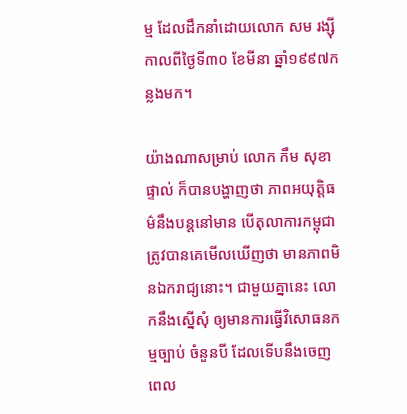ម្ម ដែលដឹកនាំដោយលោក សម រង្ស៊ី កាលពីថ្ងៃទី៣០ ខែមីនា ឆ្នាំ១៩៩៧កន្លងមក។

យ៉ាងណាសម្រាប់ លោក កឹម សុខា ផ្ទាល់ ក៏បានបង្ហាញថា ភាពអយុត្តិធម៌នឹងបន្តនៅមាន បើតុលាការកម្ពុជា ត្រូវបានគេមើលឃើញថា មានភាពមិនឯករាជ្យនោះ។ ជាមួយគ្នានេះ លោកនឹងស្នើសុំ ឲ្យមានការធ្វើវិសោធនកម្មច្បាប់ ចំនួនបី ដែលទើបនឹងចេញពេល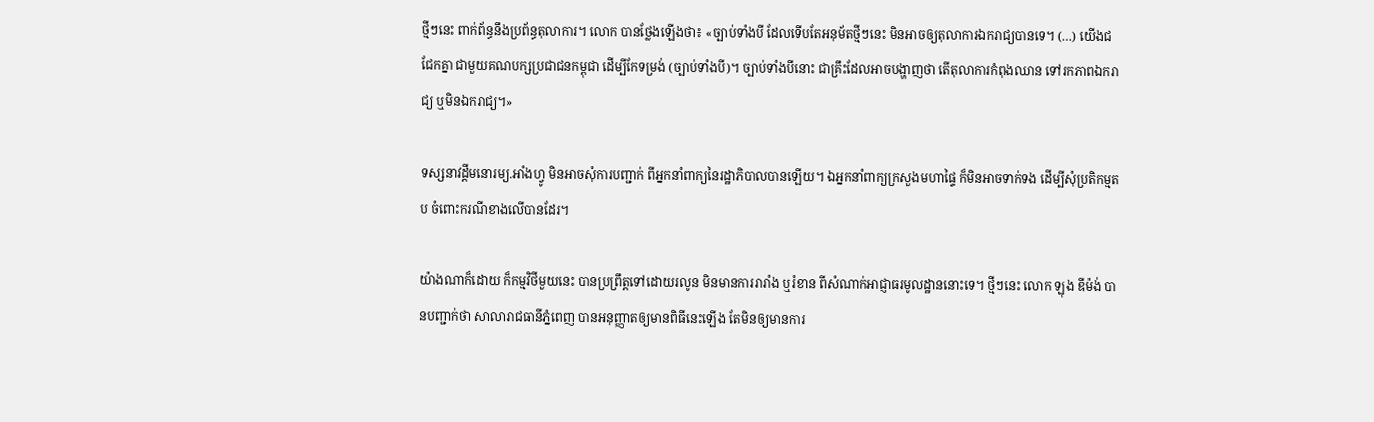ថ្មីៗនេះ ពាក់ព័ន្ធនឹងប្រព័ន្ធតុលាការ។ លោក បានថ្លែងឡើងថា៖ «ច្បាប់ទាំងបី ដែលទើបតែអនុម័តថ្មីៗនេះ មិនអាចឲ្យតុលាការឯករាជ្យបានទេ។ (…) យើងជជែកគ្នា ជាមួយគណបក្សប្រជាជនកម្ពុជា ដើម្បីកែទម្រង់ (ច្បាប់ទាំងបី)។ ច្បាប់ទាំងបីនោះ ជាគ្រឹះដែលអាចបង្ហាញថា តើតុលាការកំពុងឈាន ទៅរកភាពឯករាជ្យ ឬមិនឯករាជ្យ។»

ទស្សនាវដ្តីមនោរម្យ.អាំងហ្វូ មិនអាចសុំការបញ្ជាក់ ពីអ្នកនាំពាក្យនៃរដ្ឋាភិបាលបានឡើយ។ ឯអ្នកនាំពាក្យក្រសួងមហាផ្ទៃ ក៏មិនអាចទាក់ទង ដើម្បីសុំប្រតិកម្មតប ចំពោះករណីខាងលើបានដែរ។

យ៉ាងណាក៏ដោយ ក៏កម្មវិថីមួយនេះ បានប្រព្រឹត្តទៅដោយរលូន មិនមានការរារាំង ឬរំខាន ពីសំណាក់អាជ្ញាធរមូលដ្ឋាននោះទេ។ ថ្មីៗនេះ លោក ឡុង ឌីម៉ង់ បានបញ្ជាក់ថា សាលារាជធានីភ្នំពេញ បានអនុញ្ញាតឲ្យមានពិធីនេះឡើង តែមិនឲ្យមានការ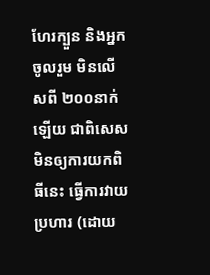ហែរក្បួន និងអ្នកចូលរួម មិនលើសពី ២០០នាក់ ឡើយ ជាពិសេស មិនឲ្យការយកពិធីនេះ ធ្វើការវាយប្រហារ (ដោយ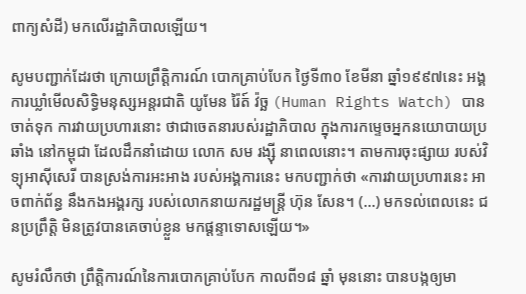ពាក្យសំដី) មកលើរដ្ឋាភិបាលឡើយ។

សូមបញ្ជាក់ដែរថា ក្រោយព្រឹត្តិការណ៍ បោកគ្រាប់បែក ថ្ងៃទី៣០ ខែមីនា ឆ្នាំ១៩៩៧នេះ អង្គការឃ្លាំមើលសិទ្ធិមនុស្សអន្តរជាតិ យូមែន រ៉ៃត៍ វ៉ច្ឆ (Human Rights Watch) បានចាត់ទុក ការវាយប្រហារនោះ ថាជាចេតនារបស់រដ្ឋាភិបាល ក្នុងការកម្ទេចអ្នកនយោបាយប្រឆាំង នៅកម្ពុជា ដែលដឹកនាំដោយ លោក សម រង្ស៊ី នាពេលនោះ។ តាមការចុះផ្សាយ របស់វិទ្យុអាស៊ីសេរី បានស្រង់ការអះអាង របស់អង្គការនេះ មកបញ្ជាក់ថា «ការវាយប្រហារនេះ អាចពាក់ព័ន្ធ នឹងកងអង្គរក្ស របស់លោកនាយករដ្ឋមន្ត្រី ហ៊ុន សែន។ (…) មកទល់ពេលនេះ ជនប្រព្រឹត្តិ មិនត្រូវបានគេចាប់ខ្លួន មកផ្ដន្ទាទោសឡើយ។»

សូមរំលឹកថា ព្រឹត្តិការណ៍នៃការបោកគ្រាប់បែក កាលពី១៨ ឆ្នាំ មុននោះ បានបង្កឲ្យមា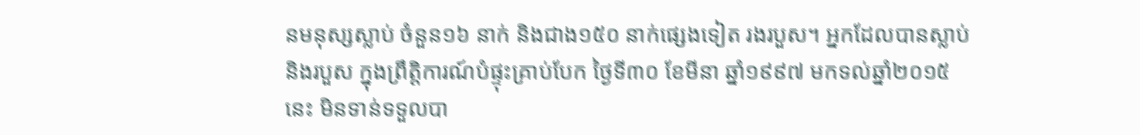នមនុស្សស្លាប់ ចំនួន១៦ នាក់ និងជាង១៥០ នាក់ផ្សេងទៀត រងរបួស។ អ្នកដែលបានស្លាប់ និងរបួស ក្នុងព្រឹត្តិការណ៍បំផ្ទុះគ្រាប់បែក ថ្ងៃទី៣០ ខែមីនា ឆ្នាំ១៩៩៧ មកទល់ឆ្នាំ២០១៥នេះ មិនទាន់ទទួលបា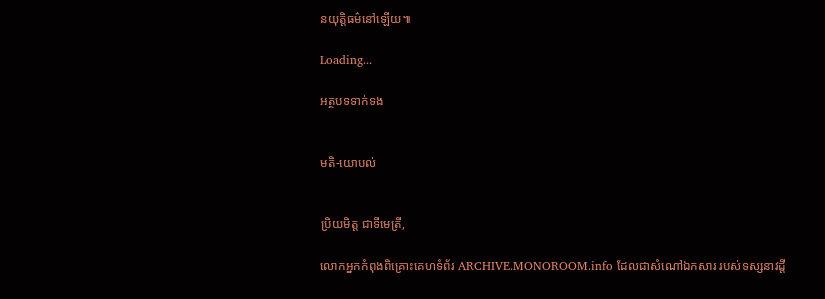នយុត្តិធម៌នៅឡើយ៕

Loading...

អត្ថបទទាក់ទង


មតិ-យោបល់


ប្រិយមិត្ត ជាទីមេត្រី,

លោកអ្នកកំពុងពិគ្រោះគេហទំព័រ ARCHIVE.MONOROOM.info ដែលជាសំណៅឯកសារ របស់ទស្សនាវដ្ដី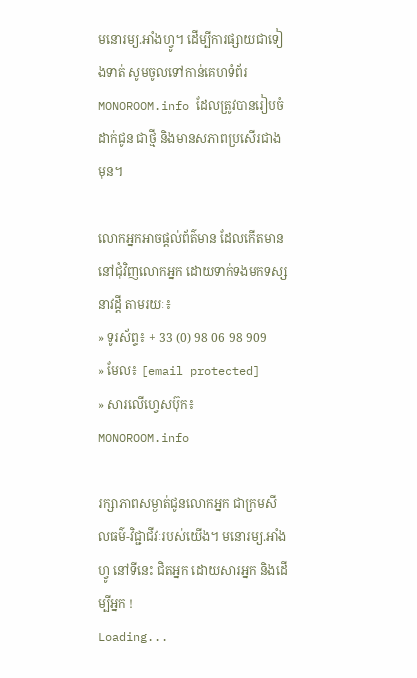មនោរម្យ.អាំងហ្វូ។ ដើម្បីការផ្សាយជាទៀងទាត់ សូមចូលទៅកាន់គេហទំព័រ MONOROOM.info ដែលត្រូវបានរៀបចំដាក់ជូន ជាថ្មី និងមានសភាពប្រសើរជាងមុន។

លោកអ្នកអាចផ្ដល់ព័ត៌មាន ដែលកើតមាន នៅជុំវិញលោកអ្នក ដោយទាក់ទងមកទស្សនាវដ្ដី តាមរយៈ៖
» ទូរស័ព្ទ៖ + 33 (0) 98 06 98 909
» មែល៖ [email protected]
» សារលើហ្វេសប៊ុក៖ MONOROOM.info

រក្សាភាពសម្ងាត់ជូនលោកអ្នក ជាក្រមសីលធម៌-វិជ្ជាជីវៈរបស់យើង។ មនោរម្យ.អាំងហ្វូ នៅទីនេះ ជិតអ្នក ដោយសារអ្នក និងដើម្បីអ្នក !
Loading...